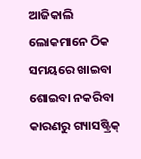ଆଜିକାଲି ଲୋକମାନେ ଠିକ ସମୟରେ ଖାଇବା ଶୋଇବା ନକରିବା କାରଣରୁ ଗ୍ୟାସଷ୍ଟ୍ରିକ୍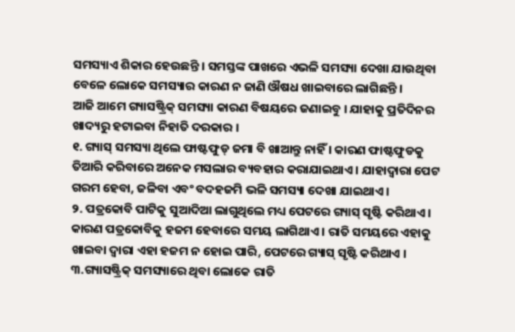ସମସ୍ୟାଏ ଶିକାର ହେଉଛନ୍ତି । ସମସ୍ତଙ୍କ ପାଖରେ ଏଭଳି ସମସ୍ୟା ଦେଖା ଯାଉଥିବା ବେଳେ ଲୋକେ ସମସ୍ୟାର କାରଣ ନ ଜାଣି ଔଷଧ ଖାଇବାରେ ଲାଗିଛନ୍ତି ।
ଆଜି ଆମେ ଗ୍ୟାସଷ୍ଟ୍ରିକ୍ ସମସ୍ୟା କାରଣ ବିଷୟରେ ଜଣାଇବୁ । ଯାହାକୁ ପ୍ରତିଦିନର ଖାଦ୍ୟରୁ ହଟାଇବା ନିହାତି ଦରକାର ।
୧. ଗ୍ୟାସ୍ ସମସ୍ୟା ଥିଲେ ଫାଷ୍ଟଫୁଡ୍ ଜମା ବି ଖାଆନ୍ତୁ ନାହିଁ । କାରଣ ଫାଷ୍ଟଫୁଡକୁ ତିଆରି କରିବାରେ ଅନେକ ମସଲାର ବ୍ୟବହାର କରାଯାଇଥାଏ । ଯାହାଦ୍ୱାରା ପେଟ ଗରମ ହେବା, ଜଳିବା ଏବଂ ବଦହଜମି ଭଳି ସମସ୍ୟା ଦେଖା ଯାଇଥାଏ ।
୨. ପତ୍ରକୋବି ପାଟିକୁ ସୁଆଦିଆ ଲାଗୁଥିଲେ ମଧ୍ୟ ପେଟରେ ଗ୍ୟାସ୍ ସୃଷ୍ଟି କରିଥାଏ । କାରଣ ପତ୍ରକୋବିକୁ ହଜମ ହେବାରେ ସମୟ ଲାଗିଥାଏ । ରାତି ସମୟରେ ଏହାକୁ ଖାଇବା ଦ୍ୱାରା ଏହା ହଜମ ନ ହୋଇ ପାରି, ପେଟରେ ଗ୍ୟାସ୍ ସୃଷ୍ଟି କରିଥାଏ ।
୩.ଗ୍ୟାସଷ୍ଟ୍ରିକ୍ ସମସ୍ୟାରେ ଥିବା ଲୋକେ ରାତି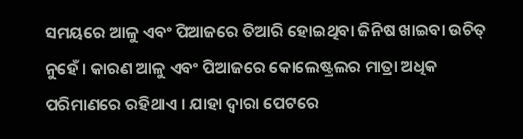ସମୟରେ ଆଳୁ ଏବଂ ପିଆଜରେ ତିଆରି ହୋଇଥିବା ଜିନିଷ ଖାଇବା ଉଚିତ୍ ନୁହେଁ । କାରଣ ଆଳୁ ଏବଂ ପିଆଜରେ କୋଲେଷ୍ଟ୍ରଲର ମାତ୍ରା ଅଧିକ ପରିମାଣରେ ରହିଥାଏ । ଯାହା ଦ୍ୱାରା ପେଟରେ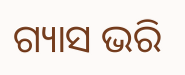ଗ୍ୟାସ ଭରି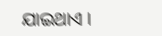ଯାଇଥାଏ ।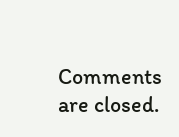Comments are closed.